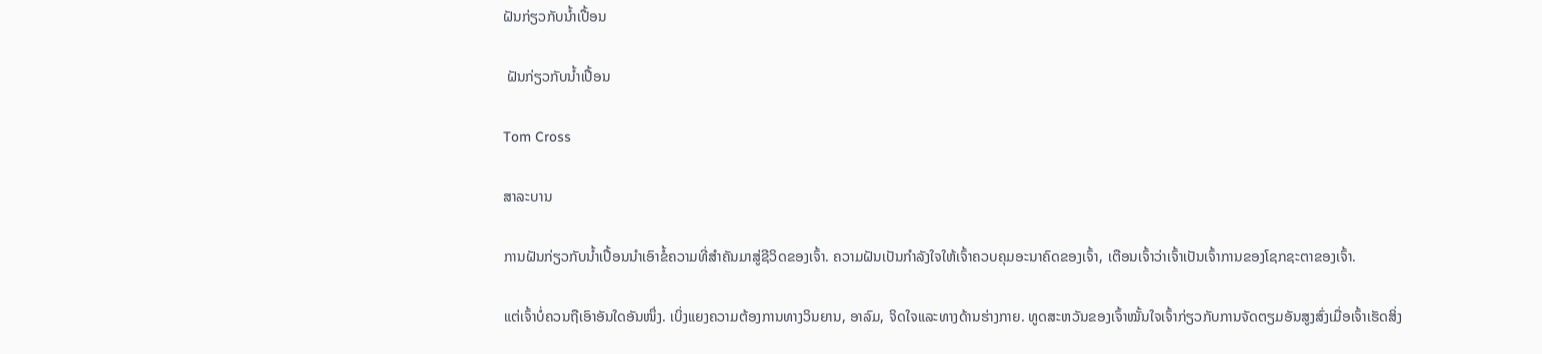ຝັນກ່ຽວກັບນ້ຳເປື້ອນ

 ຝັນກ່ຽວກັບນ້ຳເປື້ອນ

Tom Cross

ສາລະບານ

ການຝັນກ່ຽວກັບນ້ຳເປື້ອນນໍາເອົາຂໍ້ຄວາມທີ່ສໍາຄັນມາສູ່ຊີວິດຂອງເຈົ້າ. ຄວາມຝັນເປັນກຳລັງໃຈໃຫ້ເຈົ້າຄວບຄຸມອະນາຄົດຂອງເຈົ້າ, ເຕືອນເຈົ້າວ່າເຈົ້າເປັນເຈົ້າການຂອງໂຊກຊະຕາຂອງເຈົ້າ.

ແຕ່ເຈົ້າບໍ່ຄວນຖືເອົາອັນໃດອັນໜຶ່ງ. ເບິ່ງແຍງຄວາມຕ້ອງການທາງວິນຍານ, ອາລົມ, ຈິດໃຈແລະທາງດ້ານຮ່າງກາຍ. ທູດສະຫວັນຂອງເຈົ້າໝັ້ນໃຈເຈົ້າກ່ຽວກັບການຈັດຕຽມອັນສູງສົ່ງເມື່ອເຈົ້າເຮັດສິ່ງ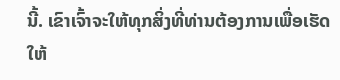ນີ້. ເຂົາເຈົ້າຈະໃຫ້ທຸກສິ່ງທີ່ທ່ານຕ້ອງການເພື່ອເຮັດໃຫ້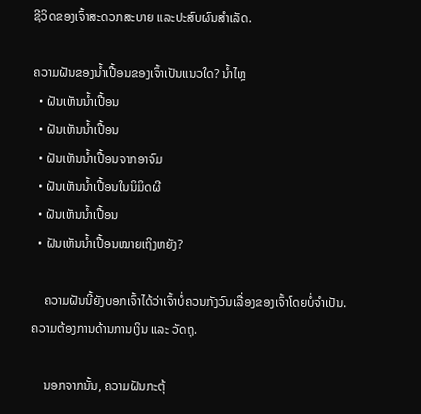ຊີວິດຂອງເຈົ້າສະດວກສະບາຍ ແລະປະສົບຜົນສຳເລັດ.

ຄວາມຝັນຂອງນໍ້າເປື້ອນຂອງເຈົ້າເປັນແນວໃດ? ນ້ຳໄຫຼ
  • ຝັນເຫັນນ້ຳເປື້ອນ
  • ຝັນເຫັນນ້ຳເປື້ອນ
  • ຝັນເຫັນນ້ຳເປື້ອນຈາກອາຈົມ
  • ຝັນເຫັນນ້ຳເປື້ອນໃນນິມິດຜີ
  • ຝັນເຫັນນ້ຳເປື້ອນ
  • ຝັນເຫັນນ້ຳເປື້ອນໝາຍເຖິງຫຍັງ?

    ຄວາມຝັນນີ້ຍັງບອກເຈົ້າໄດ້ວ່າເຈົ້າບໍ່ຄວນກັງວົນເລື່ອງຂອງເຈົ້າໂດຍບໍ່ຈຳເປັນ. ຄວາມຕ້ອງການດ້ານການເງິນ ແລະ ວັດຖຸ.

    ນອກຈາກນັ້ນ, ຄວາມຝັນກະຕຸ້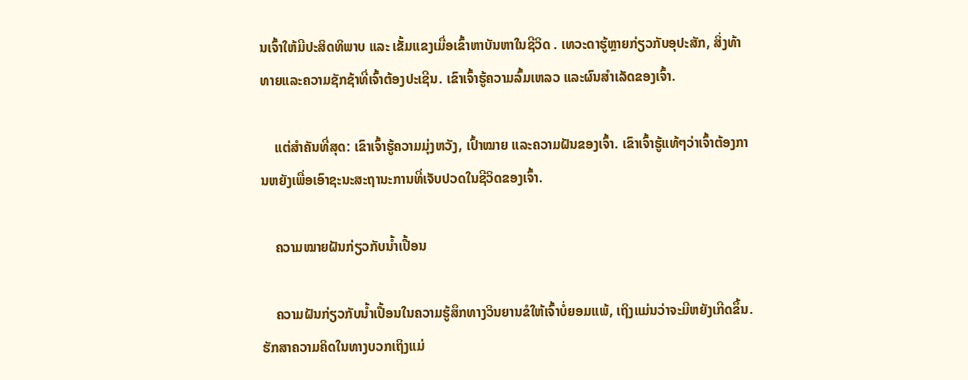ນເຈົ້າໃຫ້ມີປະສິດທິພາບ ແລະ ເຂັ້ມແຂງເມື່ອເຂົ້າຫາບັນຫາໃນຊີວິດ . ເທວະດາຮູ້ຫຼາຍກ່ຽວກັບອຸປະສັກ, ສິ່ງທ້າທາຍແລະຄວາມຊັກຊ້າທີ່ເຈົ້າຕ້ອງປະເຊີນ. ເຂົາເຈົ້າຮູ້ຄວາມລົ້ມເຫລວ ແລະຜົນສຳເລັດຂອງເຈົ້າ.

    ແຕ່ສຳຄັນທີ່ສຸດ: ເຂົາເຈົ້າຮູ້ຄວາມມຸ່ງຫວັງ, ເປົ້າໝາຍ ແລະຄວາມຝັນຂອງເຈົ້າ. ເຂົາເຈົ້າຮູ້ແທ້ໆວ່າເຈົ້າຕ້ອງການຫຍັງເພື່ອເອົາຊະນະສະຖານະການທີ່ເຈັບປວດໃນຊີວິດຂອງເຈົ້າ.

    ຄວາມໝາຍຝັນກ່ຽວກັບນ້ຳເປື້ອນ

    ຄວາມຝັນກ່ຽວກັບນ້ຳເປື້ອນໃນຄວາມຮູ້ສຶກທາງວິນຍານຂໍໃຫ້ເຈົ້າບໍ່ຍອມແພ້, ເຖິງແມ່ນວ່າຈະມີຫຍັງເກີດຂຶ້ນ. ຮັກສາຄວາມຄິດໃນທາງບວກເຖິງແມ່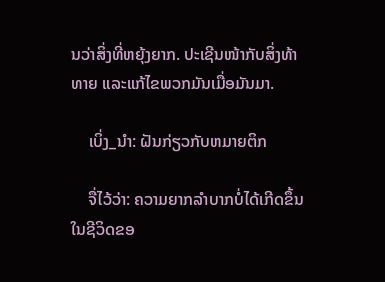ນວ່າສິ່ງທີ່ຫຍຸ້ງຍາກ. ປະເຊີນໜ້າກັບສິ່ງທ້າທາຍ ແລະແກ້ໄຂພວກມັນເມື່ອມັນມາ.

    ເບິ່ງ_ນຳ: ຝັນກ່ຽວກັບຫມາຍຕິກ

    ຈື່ໄວ້ວ່າ: ຄວາມຍາກລຳບາກບໍ່ໄດ້ເກີດຂຶ້ນໃນຊີວິດຂອ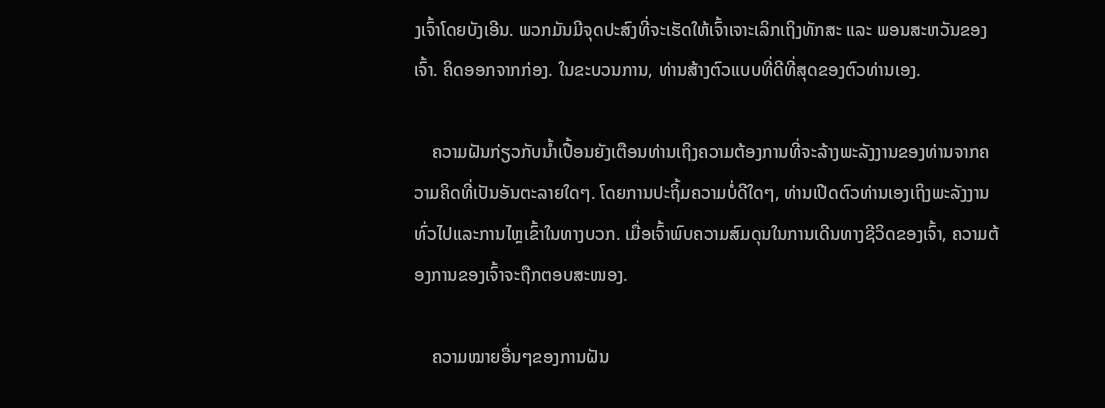ງເຈົ້າໂດຍບັງເອີນ. ພວກມັນມີຈຸດປະສົງທີ່ຈະເຮັດໃຫ້ເຈົ້າເຈາະເລິກເຖິງທັກສະ ແລະ ພອນສະຫວັນຂອງເຈົ້າ. ຄິດອອກຈາກກ່ອງ. ໃນຂະບວນການ, ທ່ານສ້າງຕົວແບບທີ່ດີທີ່ສຸດຂອງຕົວທ່ານເອງ.

    ຄວາມຝັນກ່ຽວກັບນ້ຳເປື້ອນຍັງເຕືອນທ່ານເຖິງຄວາມຕ້ອງການທີ່ຈະລ້າງພະລັງງານຂອງທ່ານຈາກຄວາມຄິດທີ່ເປັນອັນຕະລາຍໃດໆ. ໂດຍການປະຖິ້ມຄວາມບໍ່ດີໃດໆ, ທ່ານເປີດຕົວທ່ານເອງເຖິງພະລັງງານທົ່ວໄປແລະການໄຫຼເຂົ້າໃນທາງບວກ. ເມື່ອເຈົ້າພົບຄວາມສົມດຸນໃນການເດີນທາງຊີວິດຂອງເຈົ້າ, ຄວາມຕ້ອງການຂອງເຈົ້າຈະຖືກຕອບສະໜອງ.

    ຄວາມໝາຍອື່ນໆຂອງການຝັນ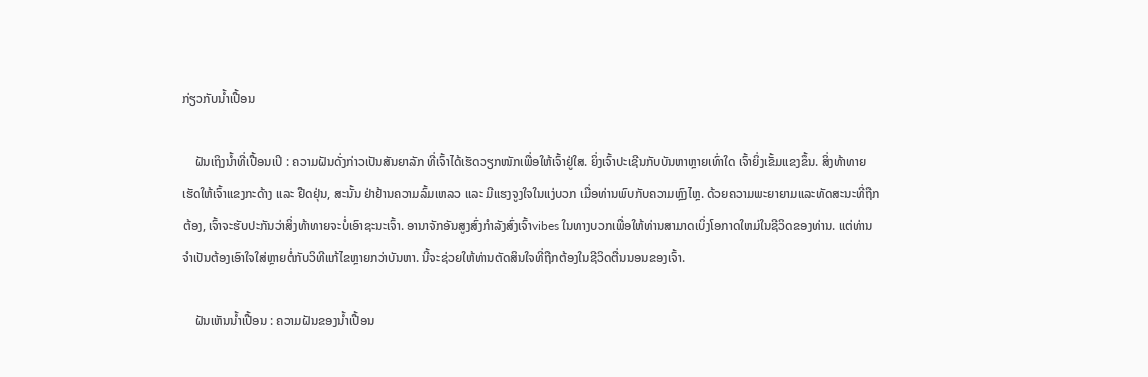ກ່ຽວກັບນໍ້າເປື້ອນ

    ຝັນເຖິງນໍ້າທີ່ເປື້ອນເປິ : ຄວາມຝັນດັ່ງກ່າວເປັນສັນຍາລັກ ທີ່ເຈົ້າໄດ້ເຮັດວຽກໜັກເພື່ອໃຫ້ເຈົ້າຢູ່ໃສ. ຍິ່ງເຈົ້າປະເຊີນກັບບັນຫາຫຼາຍເທົ່າໃດ ເຈົ້າຍິ່ງເຂັ້ມແຂງຂຶ້ນ. ສິ່ງທ້າທາຍເຮັດໃຫ້ເຈົ້າແຂງກະດ້າງ ແລະ ຢືດຢຸ່ນ, ສະນັ້ນ ຢ່າຢ້ານຄວາມລົ້ມເຫລວ ແລະ ມີແຮງຈູງໃຈໃນແງ່ບວກ ເມື່ອທ່ານພົບກັບຄວາມຫຼົງໄຫຼ. ດ້ວຍຄວາມພະຍາຍາມແລະທັດສະນະທີ່ຖືກຕ້ອງ, ເຈົ້າຈະຮັບປະກັນວ່າສິ່ງທ້າທາຍຈະບໍ່ເອົາຊະນະເຈົ້າ. ອານາຈັກອັນສູງສົ່ງກຳລັງສົ່ງເຈົ້າvibes ໃນທາງບວກເພື່ອໃຫ້ທ່ານສາມາດເບິ່ງໂອກາດໃຫມ່ໃນຊີວິດຂອງທ່ານ. ແຕ່ທ່ານຈໍາເປັນຕ້ອງເອົາໃຈໃສ່ຫຼາຍຕໍ່ກັບວິທີແກ້ໄຂຫຼາຍກວ່າບັນຫາ. ນີ້ຈະຊ່ວຍໃຫ້ທ່ານຕັດສິນໃຈທີ່ຖືກຕ້ອງໃນຊີວິດຕື່ນນອນຂອງເຈົ້າ.

    ຝັນເຫັນນ້ຳເປື້ອນ : ຄວາມຝັນຂອງນ້ຳເປື້ອນ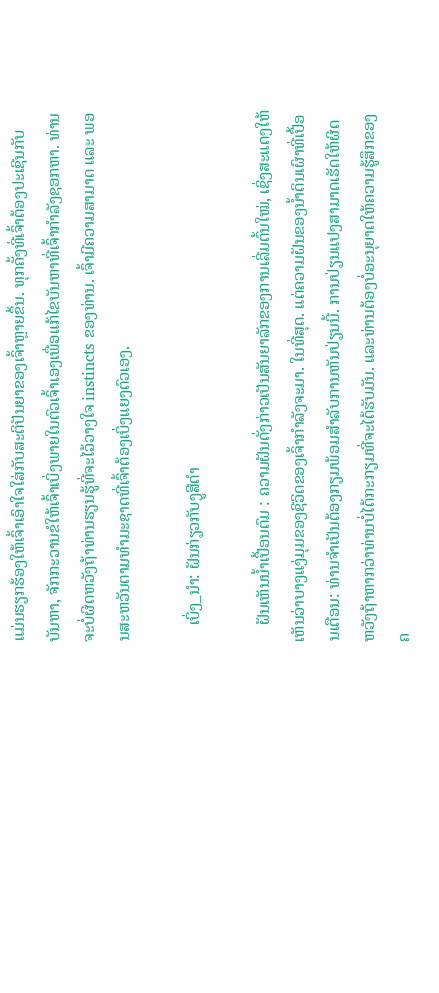ແມ່ນຮຽກຮ້ອງໃຫ້ເຈົ້າເອົາໃຈໃສ່ກັບສະຕິປັນຍາຂອງເຈົ້າຫຼາຍຂຶ້ນ. ທຸກຄັ້ງທີ່ເຈົ້າຕ້ອງປະເຊີນກັບບັນຫາ, ຈັກກະວານຂໍໃຫ້ເຈົ້າເບິ່ງພາຍໃນຕົວເຈົ້າເອງເພື່ອແກ້ໄຂບັນຫາທີ່ເຈົ້າກໍາລັງຊອກຫາ. ທ່ານຈະບໍ່ຜິດຫວັງຖ້າທ່ານຮຽນຮູ້ທີ່ຈະໄວ້ວາງໃຈ instincts ຂອງທ່ານ. ເຈົ້າມີຄວາມສາມາດ ແລະ ພອນສະຫວັນຕາມທຳມະຊາດທີ່ເຈົ້າຕ້ອງເບິ່ງແຍງຕົວເອງ.

    ເບິ່ງ_ນຳ: ຝັນກ່ຽວກັບງູສີດໍາ

    ຝັນເຫັນນ້ຳເປື້ອນຕົມ : ຄວາມຝັນດັ່ງກ່າວເປັນສັນຍາລັກຂອງການເລີ່ມຕົ້ນໃໝ່, ເຊິ່ງສະແດງໃຫ້ເຫັນວ່າບາງແງ່ມຸມຂອງຊີວິດຂອງເຈົ້າກຳລັງຈະມາ. ໃນທີ່ສຸດ. ແຕ່ຄວາມຝັນຂອງນ້ຳດິນເຜົາທີ່ເປື້ອນເຕືອນ: ທ່ານຈໍາເປັນຕ້ອງກຽມພ້ອມສໍາລັບການຫັນປ່ຽນນີ້. ການປ່ຽນແປງສາມາດເຮັດໃຫ້ຜິດຫວັງຖ້າຫາກວ່າທ່ານບໍ່ໄດ້ກະກຽມທີ່ຈະໄດ້ຮັບມັນ. ແລະທ່ານຕ້ອງບໍ່ອະນຸຍາດໃຫ້ຄວາມຮູ້ສຶກຂອງຄ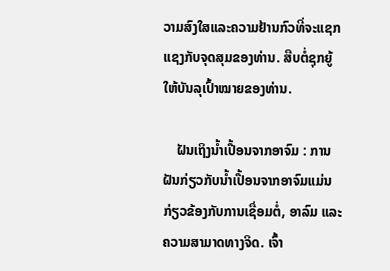ວາມສົງໃສແລະຄວາມຢ້ານກົວທີ່ຈະແຊກແຊງກັບຈຸດສຸມຂອງທ່ານ. ສືບຕໍ່ຊຸກຍູ້ໃຫ້ບັນລຸເປົ້າໝາຍຂອງທ່ານ.

    ຝັນເຖິງນໍ້າເປື້ອນຈາກອາຈົມ : ການຝັນກ່ຽວກັບນໍ້າເປື້ອນຈາກອາຈົມແມ່ນກ່ຽວຂ້ອງກັບການເຊື່ອມຕໍ່, ອາລົມ ແລະຄວາມສາມາດທາງຈິດ. ເຈົ້າ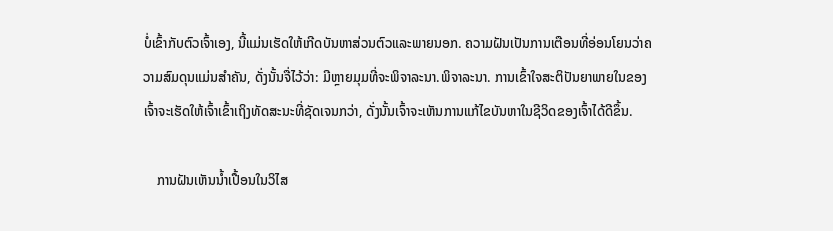ບໍ່ເຂົ້າກັບຕົວເຈົ້າເອງ, ນີ້ແມ່ນເຮັດໃຫ້ເກີດບັນຫາສ່ວນຕົວແລະພາຍນອກ. ຄວາມຝັນເປັນການເຕືອນທີ່ອ່ອນໂຍນວ່າຄວາມສົມດຸນແມ່ນສໍາຄັນ, ດັ່ງນັ້ນຈື່ໄວ້ວ່າ: ມີຫຼາຍມຸມທີ່ຈະພິຈາລະນາ.ພິຈາລະນາ. ການເຂົ້າໃຈສະຕິປັນຍາພາຍໃນຂອງເຈົ້າຈະເຮັດໃຫ້ເຈົ້າເຂົ້າເຖິງທັດສະນະທີ່ຊັດເຈນກວ່າ, ດັ່ງນັ້ນເຈົ້າຈະເຫັນການແກ້ໄຂບັນຫາໃນຊີວິດຂອງເຈົ້າໄດ້ດີຂຶ້ນ.

    ການຝັນເຫັນນໍ້າເປື້ອນໃນວິໄສ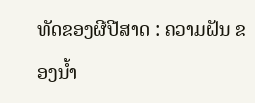ທັດຂອງຜີປີສາດ : ຄວາມຝັນ ຂອງນ້ຳ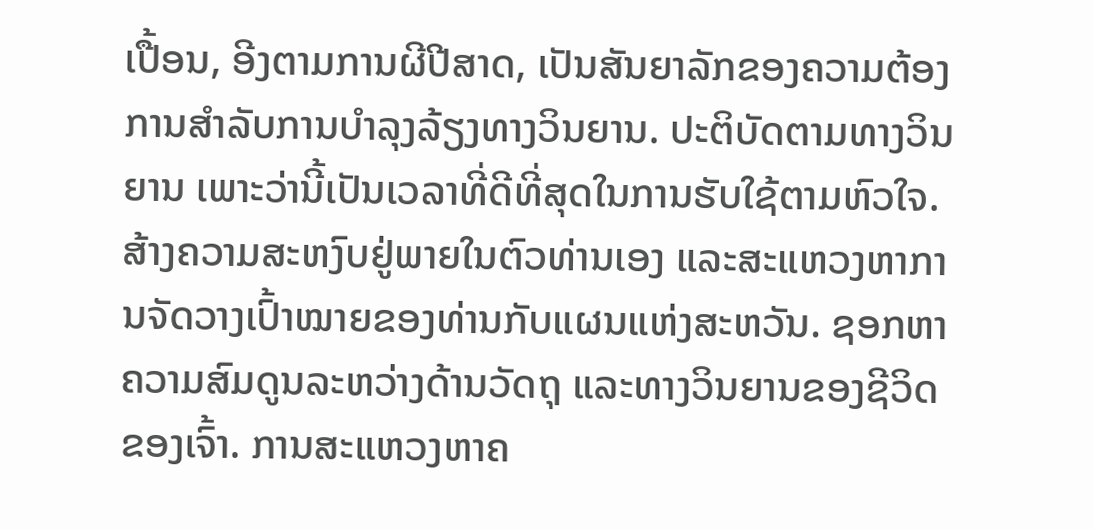ເປື້ອນ, ອີງຕາມການຜີປີສາດ, ເປັນສັນຍາລັກຂອງຄວາມຕ້ອງການສໍາລັບການບໍາລຸງລ້ຽງທາງວິນຍານ. ປະຕິບັດຕາມທາງວິນຍານ ເພາະວ່ານີ້ເປັນເວລາທີ່ດີທີ່ສຸດໃນການຮັບໃຊ້ຕາມຫົວໃຈ. ສ້າງຄວາມສະຫງົບຢູ່ພາຍໃນຕົວທ່ານເອງ ແລະສະແຫວງຫາການຈັດວາງເປົ້າໝາຍຂອງທ່ານກັບແຜນແຫ່ງສະຫວັນ. ຊອກຫາຄວາມສົມດູນລະຫວ່າງດ້ານວັດຖຸ ແລະທາງວິນຍານຂອງຊີວິດຂອງເຈົ້າ. ການສະແຫວງຫາຄ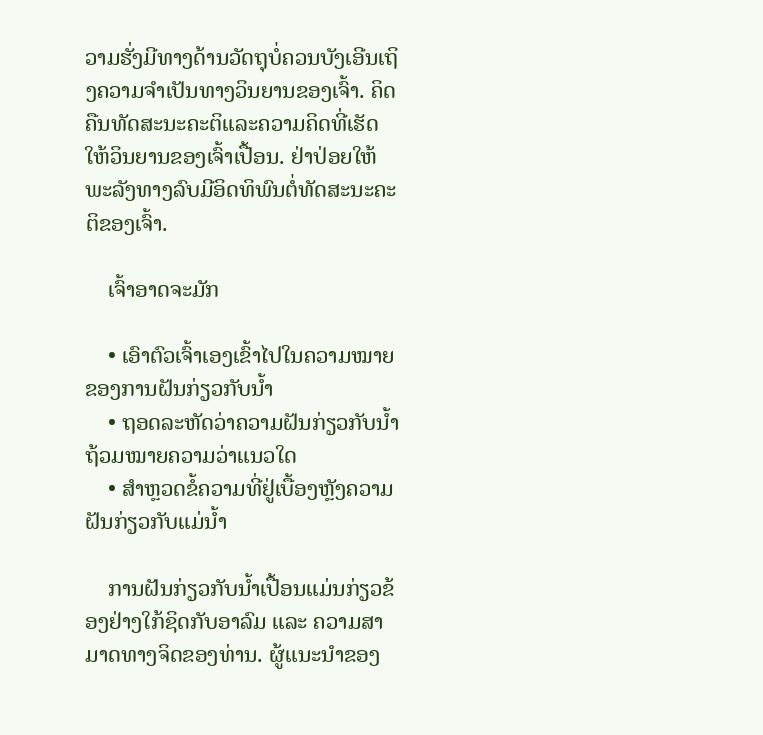ວາມຮັ່ງມີທາງດ້ານວັດຖຸບໍ່ຄວນບັງເອີນເຖິງຄວາມຈໍາເປັນທາງວິນຍານຂອງເຈົ້າ. ຄິດຄືນທັດສະນະຄະຕິແລະຄວາມຄິດທີ່ເຮັດໃຫ້ວິນຍານຂອງເຈົ້າເປື້ອນ. ຢ່າປ່ອຍໃຫ້ພະລັງທາງລົບມີອິດທິພົນຕໍ່ທັດສະນະຄະຕິຂອງເຈົ້າ.

    ເຈົ້າອາດຈະມັກ

    • ເອົາຕົວເຈົ້າເອງເຂົ້າໄປໃນຄວາມໝາຍຂອງການຝັນກ່ຽວກັບນໍ້າ
    • ຖອດລະຫັດວ່າຄວາມຝັນກ່ຽວກັບນໍ້າຖ້ວມໝາຍຄວາມວ່າແນວໃດ
    • ສຳຫຼວດຂໍ້ຄວາມທີ່ຢູ່ເບື້ອງຫຼັງຄວາມຝັນກ່ຽວກັບແມ່ນ້ຳ

    ການຝັນກ່ຽວກັບນ້ຳເປື້ອນແມ່ນກ່ຽວຂ້ອງຢ່າງໃກ້ຊິດກັບອາລົມ ແລະ ຄວາມສາມາດທາງຈິດຂອງທ່ານ. ຜູ້ແນະນຳຂອງ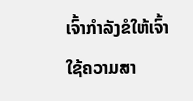ເຈົ້າກຳລັງຂໍໃຫ້ເຈົ້າໃຊ້ຄວາມສາ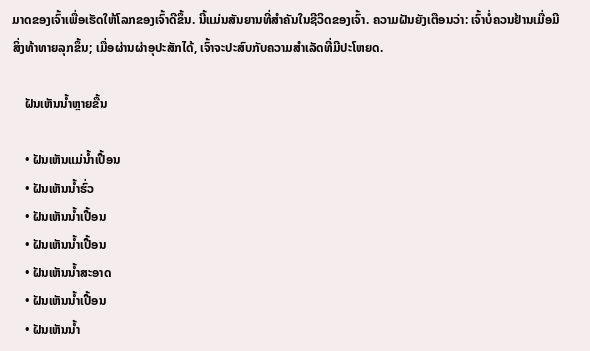ມາດຂອງເຈົ້າເພື່ອເຮັດໃຫ້ໂລກຂອງເຈົ້າດີຂຶ້ນ. ນີ້ແມ່ນສັນຍານທີ່ສໍາຄັນໃນຊີວິດຂອງເຈົ້າ. ຄວາມຝັນຍັງເຕືອນວ່າ: ເຈົ້າບໍ່ຄວນຢ້ານເມື່ອມີສິ່ງທ້າທາຍລຸກຂຶ້ນ; ເມື່ອຜ່ານຜ່າອຸປະສັກໄດ້, ເຈົ້າຈະປະສົບກັບຄວາມສຳເລັດທີ່ມີປະໂຫຍດ.

    ຝັນເຫັນນ້ຳຫຼາຍຂື້ນ

    • ຝັນເຫັນແມ່ນ້ຳເປື້ອນ
    • ຝັນເຫັນນ້ຳຮົ່ວ
    • ຝັນເຫັນນ້ຳເປື້ອນ
    • ຝັນເຫັນນ້ຳເປື້ອນ
    • ຝັນເຫັນນ້ຳສະອາດ
    • ຝັນເຫັນນ້ຳເປື້ອນ
    • ຝັນເຫັນນ້ຳ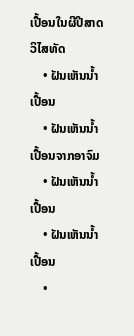ເປື້ອນໃນຜີປີສາດ ວິໄສທັດ
    • ຝັນເຫັນນ້ຳເປື້ອນ
    • ຝັນເຫັນນ້ຳເປື້ອນຈາກອາຈົມ
    • ຝັນເຫັນນ້ຳເປື້ອນ
    • ຝັນເຫັນນ້ຳເປື້ອນ
    •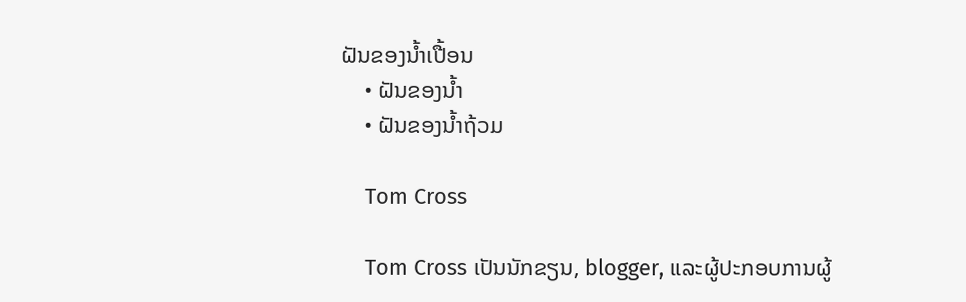ຝັນຂອງນ້ຳເປື້ອນ
    • ຝັນຂອງນ້ຳ
    • ຝັນຂອງນ້ຳຖ້ວມ

    Tom Cross

    Tom Cross ເປັນນັກຂຽນ, blogger, ແລະຜູ້ປະກອບການຜູ້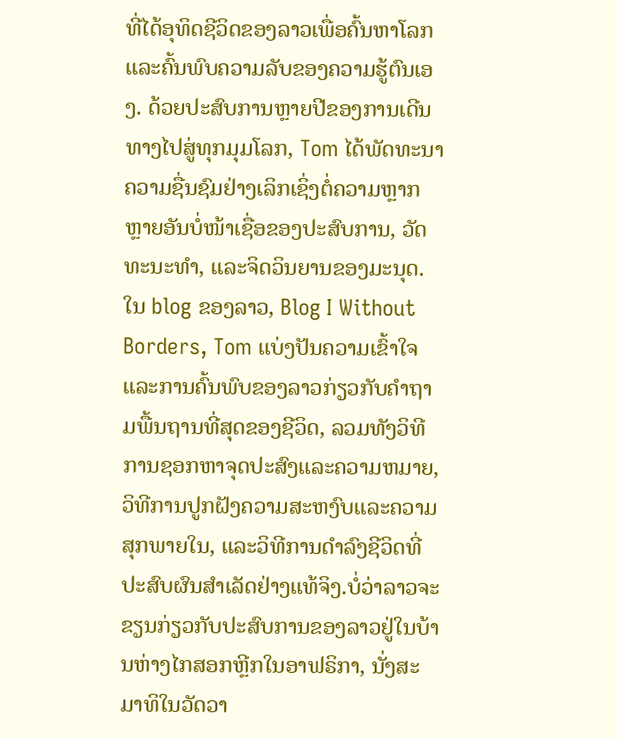ທີ່ໄດ້ອຸທິດຊີວິດຂອງລາວເພື່ອຄົ້ນຫາໂລກແລະຄົ້ນພົບຄວາມລັບຂອງຄວາມຮູ້ຕົນເອງ. ດ້ວຍປະສົບການຫຼາຍປີຂອງການເດີນທາງໄປສູ່ທຸກມຸມໂລກ, Tom ໄດ້ພັດທະນາຄວາມຊື່ນຊົມຢ່າງເລິກເຊິ່ງຕໍ່ຄວາມຫຼາກຫຼາຍອັນບໍ່ໜ້າເຊື່ອຂອງປະສົບການ, ວັດທະນະທຳ, ແລະຈິດວິນຍານຂອງມະນຸດ.ໃນ blog ຂອງລາວ, Blog I Without Borders, Tom ແບ່ງປັນຄວາມເຂົ້າໃຈແລະການຄົ້ນພົບຂອງລາວກ່ຽວກັບຄໍາຖາມພື້ນຖານທີ່ສຸດຂອງຊີວິດ, ລວມທັງວິທີການຊອກຫາຈຸດປະສົງແລະຄວາມຫມາຍ, ວິທີການປູກຝັງຄວາມສະຫງົບແລະຄວາມສຸກພາຍໃນ, ແລະວິທີການດໍາລົງຊີວິດທີ່ປະສົບຜົນສໍາເລັດຢ່າງແທ້ຈິງ.ບໍ່ວ່າລາວຈະຂຽນກ່ຽວກັບປະສົບການຂອງລາວຢູ່ໃນບ້ານຫ່າງໄກສອກຫຼີກໃນອາຟຣິກາ, ນັ່ງສະມາທິໃນວັດວາ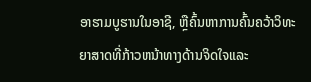ອາຮາມບູຮານໃນອາຊີ, ຫຼືຄົ້ນຫາການຄົ້ນຄວ້າວິທະຍາສາດທີ່ກ້າວຫນ້າທາງດ້ານຈິດໃຈແລະ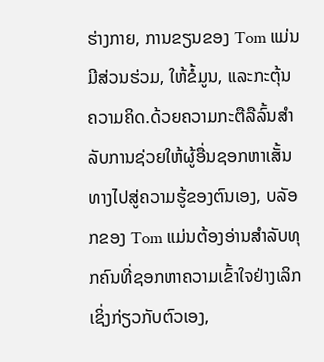ຮ່າງກາຍ, ການຂຽນຂອງ Tom ແມ່ນມີສ່ວນຮ່ວມ, ໃຫ້ຂໍ້ມູນ, ແລະກະຕຸ້ນຄວາມຄິດ.ດ້ວຍຄວາມກະຕືລືລົ້ນສໍາລັບການຊ່ວຍໃຫ້ຜູ້ອື່ນຊອກຫາເສັ້ນທາງໄປສູ່ຄວາມຮູ້ຂອງຕົນເອງ, ບລັອກຂອງ Tom ແມ່ນຕ້ອງອ່ານສໍາລັບທຸກຄົນທີ່ຊອກຫາຄວາມເຂົ້າໃຈຢ່າງເລິກເຊິ່ງກ່ຽວກັບຕົວເອງ,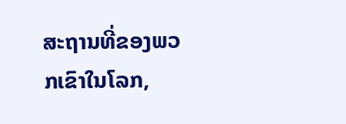ສະຖານທີ່ຂອງພວກເຂົາໃນໂລກ,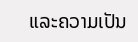ແລະຄວາມເປັນ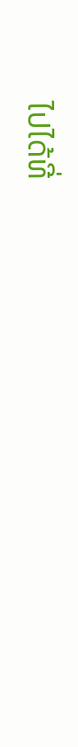ໄປໄດ້ທີ່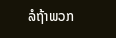ລໍຖ້າພວກ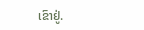ເຂົາຢູ່.